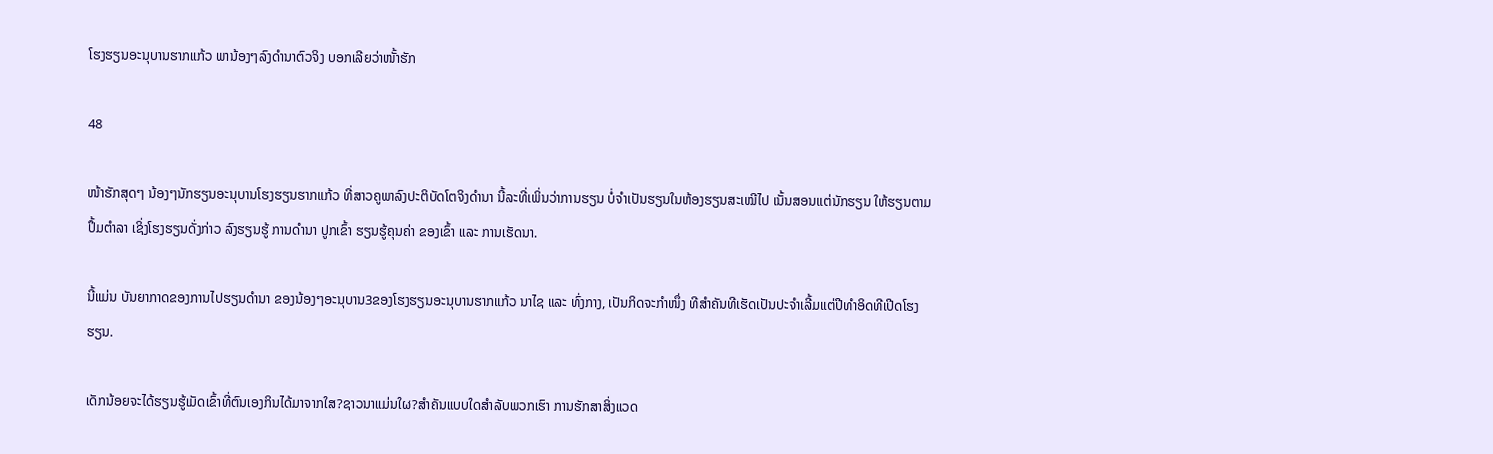ໂຮງຮຽນອະນຸບານຮາກແກ້ວ ພານ້ອງໆລົງດຳນາຕົວຈິງ ບອກເລີຍວ່າໜັ້າຮັກ

48

ໜ້າຮັກສຸດໆ ນ້ອງໆນັກຮຽນອະນຸບານໂຮງຮຽນຮາກແກ້ວ ທີ່ສາວຄູພາລົງປະຕິບັດໂຕຈິງດຳນາ ນີ້ລະທີ່ເພິ່ນວ່າການຮຽນ ບໍ່ຈຳເປັນຮຽນໃນຫ້ອງຮຽນສະເໝີໄປ ເນັ້ນສອນແຕ່ນັກຮຽນ ໃຫ້ຮຽນຕາມປຶ້ມຕໍາລາ ເຊິ່ງໂຮງຮຽນດັ່ງກ່າວ ລົງຮຽນຮູ້ ການດໍານາ ປູກເຂົ້າ ຮຽນຮູ້ຄຸນຄ່າ ຂອງເຂົ້າ ແລະ ການເຮັດນາ.

ນີ້ແມ່ນ ບັນຍາກາດຂອງການໄປຮຽນດໍານາ ຂອງນ້ອງໆອະນຸບານ3ຂອງໂຮງຮຽນອະນຸບານຮາກແກ້ວ ນາໄຊ ແລະ ທົ່ງກາງ, ເປັນກິດຈະກໍາໜຶ່ງ ທີສໍາຄັນທີເຮັດເປັນປະຈໍາເລີ້ມແຕ່ປີທໍາອິດທີເປີດໂຮງຮຽນ.

ເດັກນ້ອຍຈະໄດ້ຮຽນຮູ້ເມັດເຂົ້າທີ່ຕົນເອງກິນໄດ້ມາຈາກໃສ?ຊາວນາແມ່ນໃຜ?ສໍາຄັນແບບໃດສໍາລັບພວກເຮົາ ການຮັກສາສິ່ງແວດ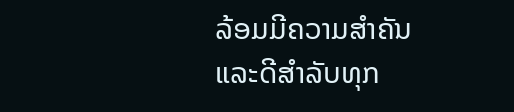ລ້ອມມີຄວາມສໍາຄັນແລະດີສໍາລັບທຸກ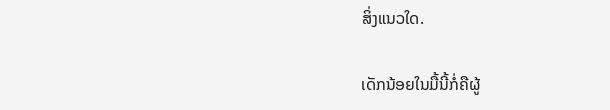ສິ່ງແນວໃດ.

ເດັກນ້ອຍໃນມື້ນີ້ກໍ່ຄືຜູ້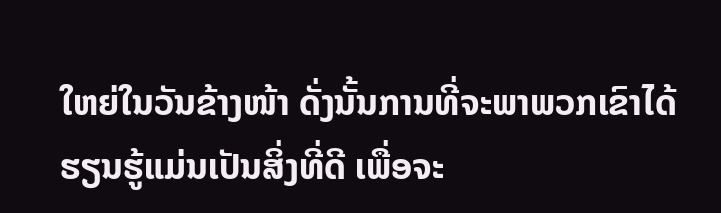ໃຫຍ່ໃນວັນຂ້າງໜ້າ ດັ່ງນັ້ນການທີ່ຈະພາພວກເຂົາໄດ້ຮຽນຮູ້ແມ່ນເປັນສິ່ງທີ່ດີ ເພື່ອຈະ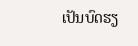ເປັນບົດຮຽ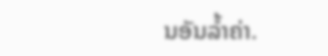ນອັນລ້ຳຄ່າ.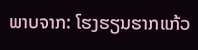ພາບຈາກ: ໂຮງຮຽນຮາກແກ້ວ